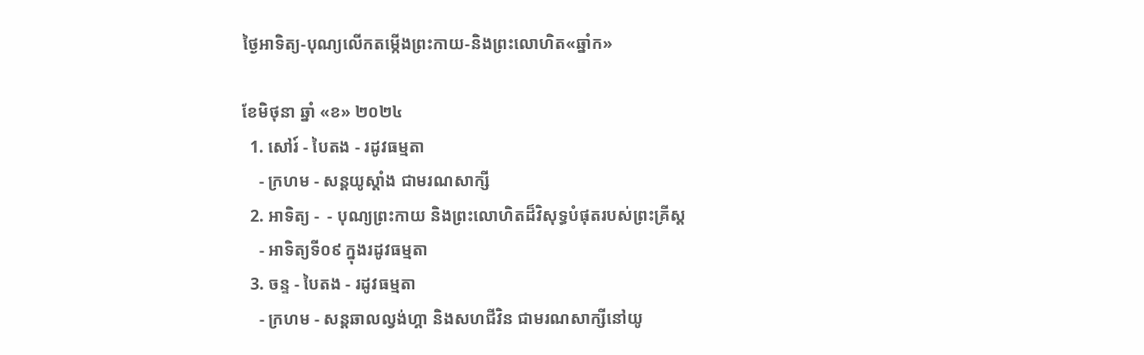ថ្ងៃអាទិត្យ-បុណ្យលើកតម្កើងព្រះកាយ-និងព្រះលោហិត«ឆ្នាំក»

ខែមិថុនា ឆ្នាំ «ខ» ២០២៤
  1. សៅរ៍ - បៃតង - រដូវធម្មតា
    - ក្រហម - សន្ដយូស្ដាំង ជាមរណសាក្សី
  2. អាទិត្យ -  - បុណ្យព្រះកាយ និងព្រះលោហិតដ៏វិសុទ្ធបំផុតរបស់ព្រះគ្រីស្ដ
    - អាទិត្យទី០៩ ក្នុងរដូវធម្មតា
  3. ចន្ទ - បៃតង - រដូវធម្មតា
    - ក្រហម - សន្ដឆាលល្វង់ហ្គា និងសហជីវិន ជាមរណសាក្សីនៅយូ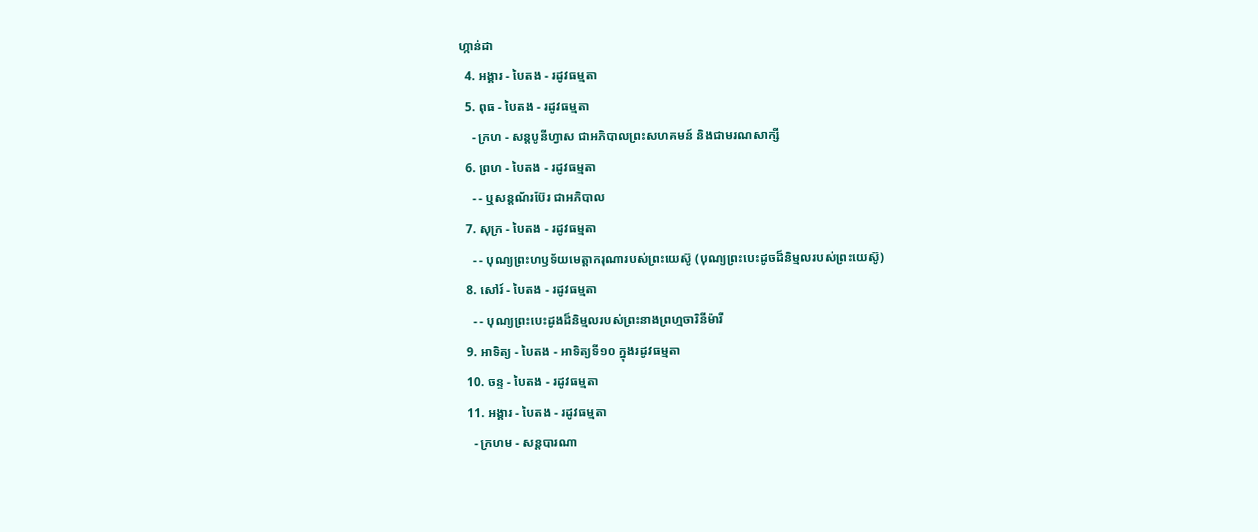ហ្កាន់ដា
  4. អង្គារ - បៃតង - រដូវធម្មតា
  5. ពុធ - បៃតង - រដូវធម្មតា
    - ក្រហ - សន្ដបូនីហ្វាស ជាអភិបាលព្រះសហគមន៍ និងជាមរណសាក្សី
  6. ព្រហ - បៃតង - រដូវធម្មតា
    - - ឬសន្ដណ័រប៊ែរ ជាអភិបាល
  7. សុក្រ - បៃតង - រដូវធម្មតា
    - - បុណ្យព្រះហឫទ័យមេត្ដាករុណារបស់ព្រះយេស៊ូ (បុណ្យព្រះបេះដូចដ៏និម្មលរបស់ព្រះយេស៊ូ)
  8. សៅរ៍ - បៃតង - រដូវធម្មតា
    - - បុណ្យព្រះបេះដូងដ៏និម្មលរបស់ព្រះនាងព្រហ្មចារិនីម៉ារី
  9. អាទិត្យ - បៃតង - អាទិត្យទី១០ ក្នុងរដូវធម្មតា
  10. ចន្ទ - បៃតង - រដូវធម្មតា
  11. អង្គារ - បៃតង - រដូវធម្មតា
    - ក្រហម - សន្ដបារណា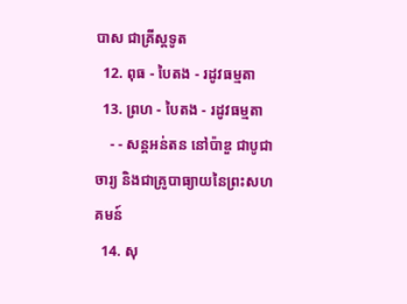បាស ជាគ្រីស្ដទូត
  12. ពុធ - បៃតង - រដូវធម្មតា
  13. ព្រហ - បៃតង - រដូវធម្មតា
    - - សន្ដអន់តន នៅប៉ាឌួ ជាបូជាចារ្យ និងជាគ្រូបាធ្យាយនៃព្រះសហគមន៍
  14. សុ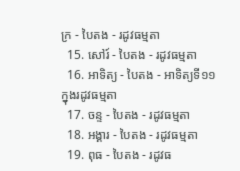ក្រ - បៃតង - រដូវធម្មតា
  15. សៅរ៍ - បៃតង - រដូវធម្មតា
  16. អាទិត្យ - បៃតង - អាទិត្យទី១១ ក្នុងរដូវធម្មតា
  17. ចន្ទ - បៃតង - រដូវធម្មតា
  18. អង្គារ - បៃតង - រដូវធម្មតា
  19. ពុធ - បៃតង - រដូវធ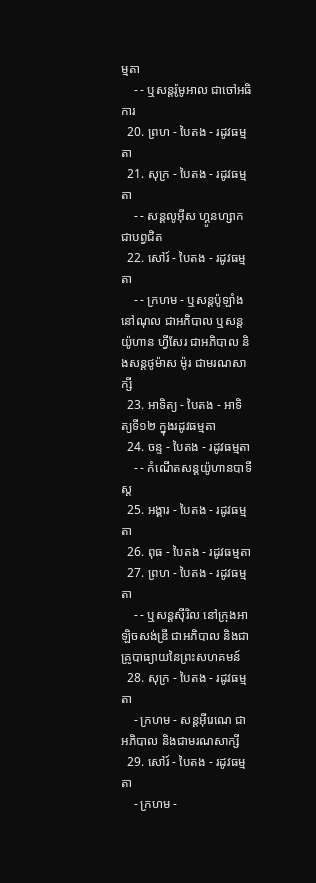ម្មតា
    - - ឬសន្ដរ៉ូមូអាល ជាចៅអធិការ
  20. ព្រហ - បៃតង - រដូវធម្មតា
  21. សុក្រ - បៃតង - រដូវធម្មតា
    - - សន្ដលូអ៊ីស ហ្គូនហ្សាក ជាបព្វជិត
  22. សៅរ៍ - បៃតង - រដូវធម្មតា
    - - ក្រហម - ឬសន្ដប៉ូឡាំង នៅណុល ជាអភិបាល ឬសន្ដយ៉ូហាន ហ្វីសែរ ជាអភិបាល និងសន្ដថូម៉ាស ម៉ូរ ជាមរណសាក្សី
  23. អាទិត្យ - បៃតង - អាទិត្យទី១២ ក្នុងរដូវធម្មតា
  24. ចន្ទ - បៃតង - រដូវធម្មតា
    - - កំណើតសន្ដយ៉ូហានបាទីស្ដ
  25. អង្គារ - បៃតង - រដូវធម្មតា
  26. ពុធ - បៃតង - រដូវធម្មតា
  27. ព្រហ - បៃតង - រដូវធម្មតា
    - - ឬសន្ដស៊ីរិល នៅក្រុងអាឡិចសង់ឌ្រី ជាអភិបាល និងជាគ្រូបាធ្យាយនៃព្រះសហគមន៍
  28. សុក្រ - បៃតង - រដូវធម្មតា
    - ក្រហម - សន្ដអ៊ីរេណេ ជាអភិបាល និងជាមរណសាក្សី
  29. សៅរ៍ - បៃតង - រដូវធម្មតា
    - ក្រហម -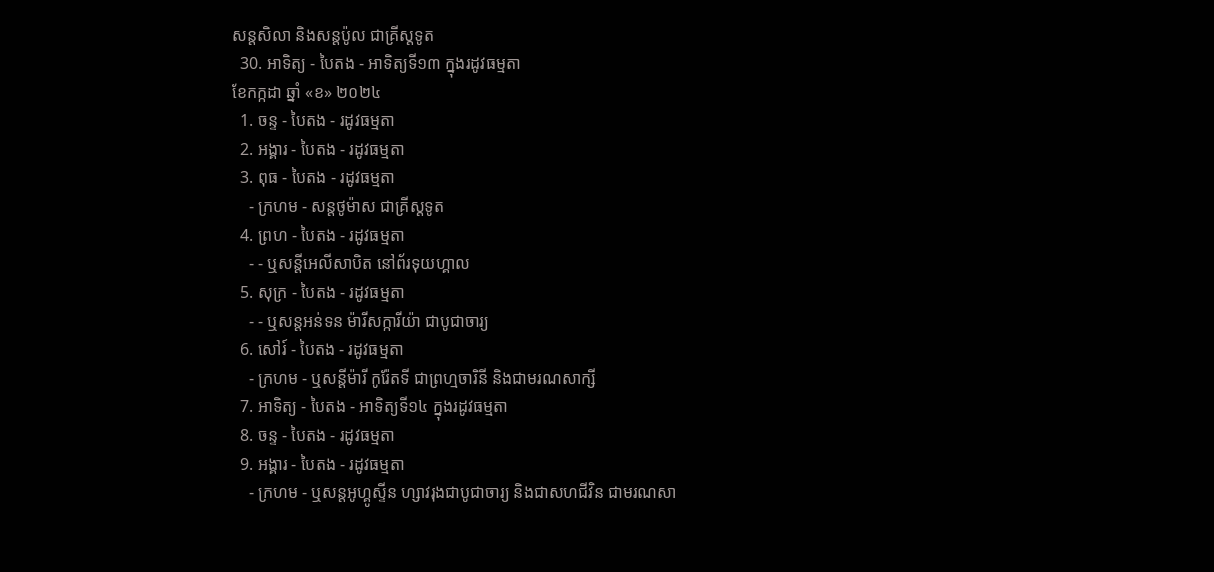សន្ដសិលា និងសន្ដប៉ូល ជាគ្រីស្ដទូត
  30. អាទិត្យ - បៃតង - អាទិត្យទី១៣ ក្នុងរដូវធម្មតា
ខែកក្កដា ឆ្នាំ «ខ» ២០២៤
  1. ចន្ទ - បៃតង - រដូវធម្មតា
  2. អង្គារ - បៃតង - រដូវធម្មតា
  3. ពុធ - បៃតង - រដូវធម្មតា
    - ក្រហម - សន្ដថូម៉ាស ជាគ្រីស្ដទូត
  4. ព្រហ - បៃតង - រដូវធម្មតា
    - - ឬសន្ដីអេលីសាបិត នៅព័រទុយហ្គាល
  5. សុក្រ - បៃតង - រដូវធម្មតា
    - - ឬសន្ដអន់ទន ម៉ារីសក្ការីយ៉ា ជាបូជាចារ្យ
  6. សៅរ៍ - បៃតង - រដូវធម្មតា
    - ក្រហម - ឬសន្ដីម៉ារី កូរ៉ែតទី ជាព្រហ្មចារិនី និងជាមរណសាក្សី
  7. អាទិត្យ - បៃតង - អាទិត្យទី១៤ ក្នុងរដូវធម្មតា
  8. ចន្ទ - បៃតង - រដូវធម្មតា
  9. អង្គារ - បៃតង - រដូវធម្មតា
    - ក្រហម - ឬសន្ដអូហ្គូស្ទីន ហ្សាវរុងជាបូជាចារ្យ និងជាសហជីវិន ជាមរណសា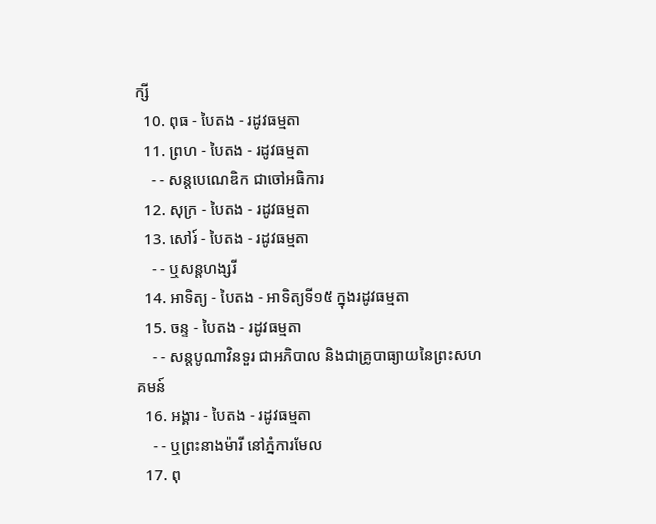ក្សី
  10. ពុធ - បៃតង - រដូវធម្មតា
  11. ព្រហ - បៃតង - រដូវធម្មតា
    - - សន្ដបេណេឌិក ជាចៅអធិការ
  12. សុក្រ - បៃតង - រដូវធម្មតា
  13. សៅរ៍ - បៃតង - រដូវធម្មតា
    - - ឬសន្ដហង្សរី
  14. អាទិត្យ - បៃតង - អាទិត្យទី១៥ ក្នុងរដូវធម្មតា
  15. ចន្ទ - បៃតង - រដូវធម្មតា
    - - សន្ដបូណាវិនទួរ ជាអភិបាល និងជាគ្រូបាធ្យាយនៃព្រះសហគមន៍
  16. អង្គារ - បៃតង - រដូវធម្មតា
    - - ឬព្រះនាងម៉ារី នៅភ្នំការមែល
  17. ពុ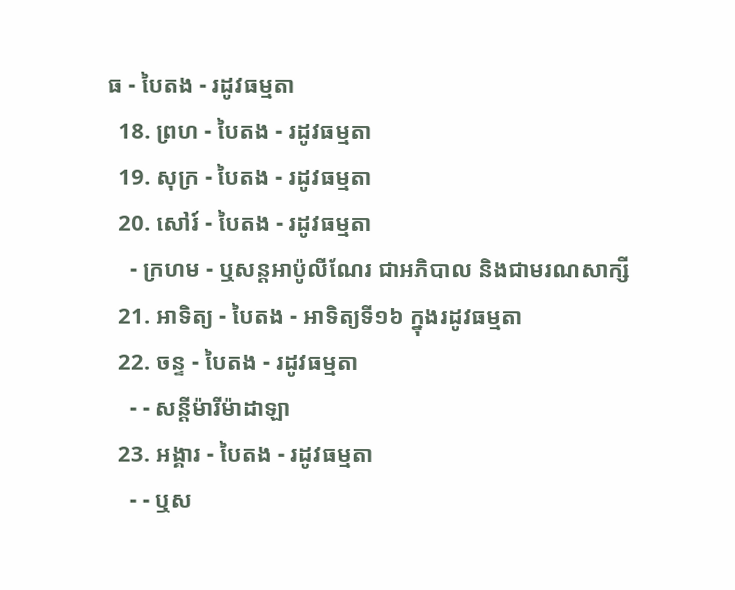ធ - បៃតង - រដូវធម្មតា
  18. ព្រហ - បៃតង - រដូវធម្មតា
  19. សុក្រ - បៃតង - រដូវធម្មតា
  20. សៅរ៍ - បៃតង - រដូវធម្មតា
    - ក្រហម - ឬសន្ដអាប៉ូលីណែរ ជាអភិបាល និងជាមរណសាក្សី
  21. អាទិត្យ - បៃតង - អាទិត្យទី១៦ ក្នុងរដូវធម្មតា
  22. ចន្ទ - បៃតង - រដូវធម្មតា
    - - សន្ដីម៉ារីម៉ាដាឡា
  23. អង្គារ - បៃតង - រដូវធម្មតា
    - - ឬស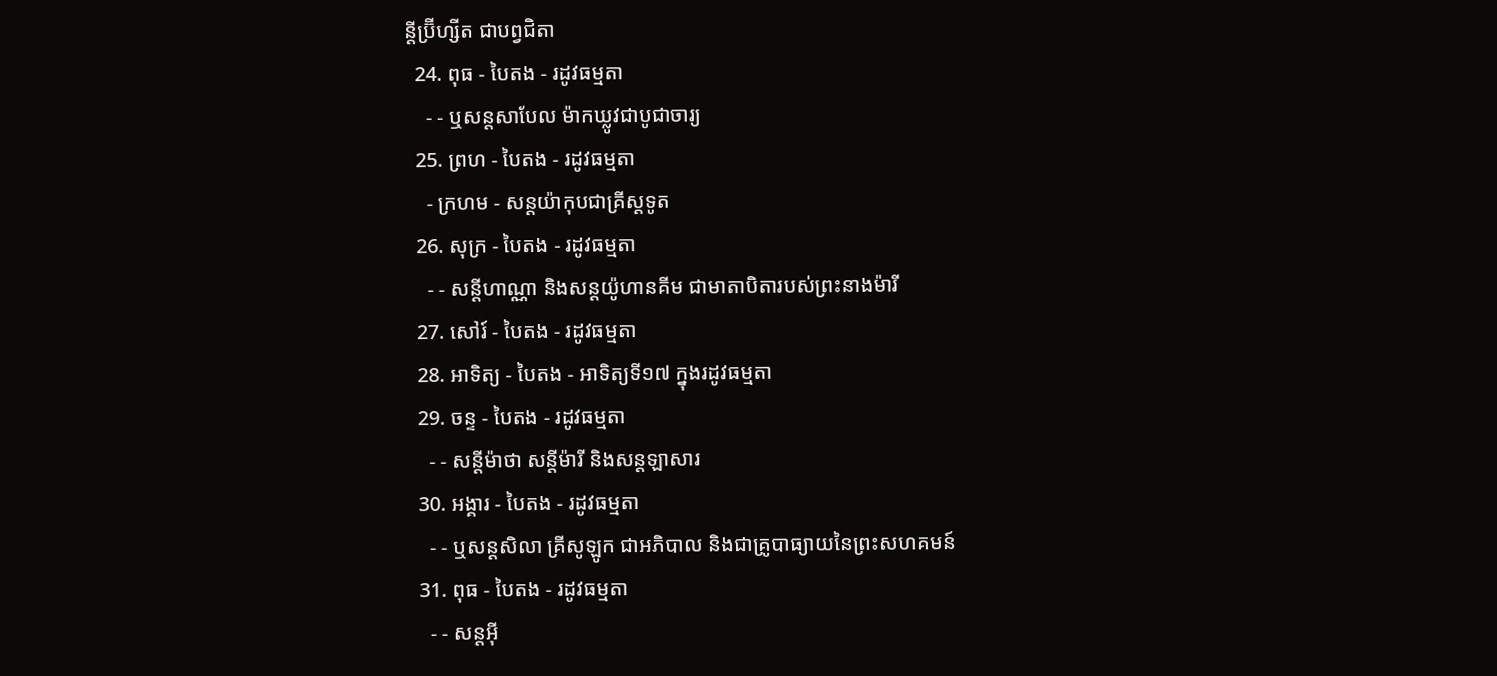ន្ដីប្រ៊ីហ្សីត ជាបព្វជិតា
  24. ពុធ - បៃតង - រដូវធម្មតា
    - - ឬសន្ដសាបែល ម៉ាកឃ្លូវជាបូជាចារ្យ
  25. ព្រហ - បៃតង - រដូវធម្មតា
    - ក្រហម - សន្ដយ៉ាកុបជាគ្រីស្ដទូត
  26. សុក្រ - បៃតង - រដូវធម្មតា
    - - សន្ដីហាណ្ណា និងសន្ដយ៉ូហានគីម ជាមាតាបិតារបស់ព្រះនាងម៉ារី
  27. សៅរ៍ - បៃតង - រដូវធម្មតា
  28. អាទិត្យ - បៃតង - អាទិត្យទី១៧ ក្នុងរដូវធម្មតា
  29. ចន្ទ - បៃតង - រដូវធម្មតា
    - - សន្ដីម៉ាថា សន្ដីម៉ារី និងសន្ដឡាសារ
  30. អង្គារ - បៃតង - រដូវធម្មតា
    - - ឬសន្ដសិលា គ្រីសូឡូក ជាអភិបាល និងជាគ្រូបាធ្យាយនៃព្រះសហគមន៍
  31. ពុធ - បៃតង - រដូវធម្មតា
    - - សន្ដអ៊ី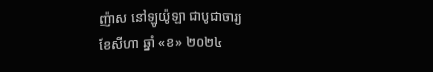ញ៉ាស នៅឡូយ៉ូឡា ជាបូជាចារ្យ
ខែសីហា ឆ្នាំ «ខ» ២០២៤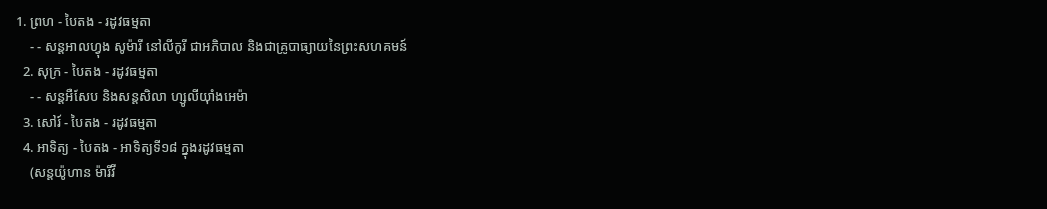1. ព្រហ - បៃតង - រដូវធម្មតា
    - - សន្ដអាលហ្វុង សូម៉ារី នៅលីកូរី ជាអភិបាល និងជាគ្រូបាធ្យាយនៃព្រះសហគមន៍
  2. សុក្រ - បៃតង - រដូវធម្មតា
    - - សន្តអឺសែប និងសន្តសិលា ហ្សូលីយ៉ាំងអេម៉ា
  3. សៅរ៍ - បៃតង - រដូវធម្មតា
  4. អាទិត្យ - បៃតង - អាទិត្យទី១៨ ក្នុងរដូវធម្មតា
    (សន្តយ៉ូហាន ម៉ារីវី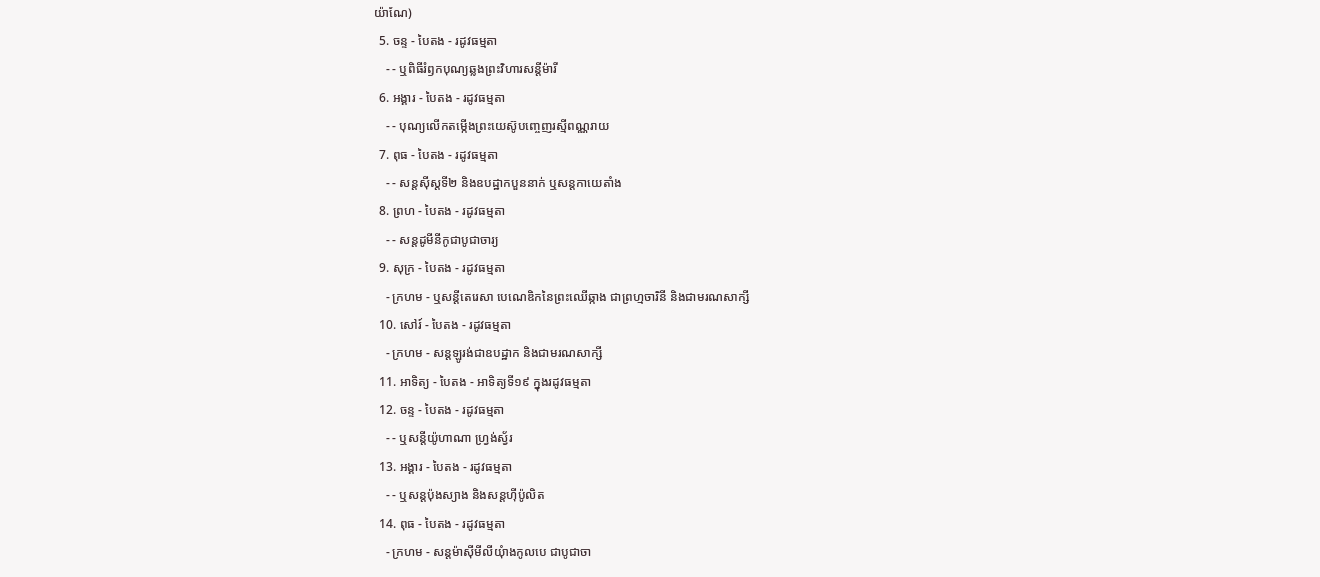យ៉ាណែ)
  5. ចន្ទ - បៃតង - រដូវធម្មតា
    - - ឬពិធីរំឭកបុណ្យឆ្លងព្រះវិហារសន្តីម៉ារី
  6. អង្គារ - បៃតង - រដូវធម្មតា
    - - បុណ្យលើកតម្កើងព្រះយេស៊ូបញ្ចេញរស្មីពណ្ណរាយ
  7. ពុធ - បៃតង - រដូវធម្មតា
    - - សន្តស៊ីស្តទី២ និងឧបដ្ឋាកបួននាក់ ឬសន្តកាយេតាំង
  8. ព្រហ - បៃតង - រដូវធម្មតា
    - - សន្តដូមីនីកូជាបូជាចារ្យ
  9. សុក្រ - បៃតង - រដូវធម្មតា
    - ក្រហម - ឬសន្ដីតេរេសា បេណេឌិកនៃព្រះឈើឆ្កាង ជាព្រហ្មចារិនី និងជាមរណសាក្សី
  10. សៅរ៍ - បៃតង - រដូវធម្មតា
    - ក្រហម - សន្តឡូរង់ជាឧបដ្ឋាក និងជាមរណសាក្សី
  11. អាទិត្យ - បៃតង - អាទិត្យទី១៩ ក្នុងរដូវធម្មតា
  12. ចន្ទ - បៃតង - រដូវធម្មតា
    - - ឬសន្តីយ៉ូហាណា ហ្រ្វង់ស្វ័រ
  13. អង្គារ - បៃតង - រដូវធម្មតា
    - - ឬសន្តប៉ុងស្យាង និងសន្តហ៊ីប៉ូលិត
  14. ពុធ - បៃតង - រដូវធម្មតា
    - ក្រហម - សន្តម៉ាស៊ីមីលីយុំាងកូលបេ ជាបូជាចា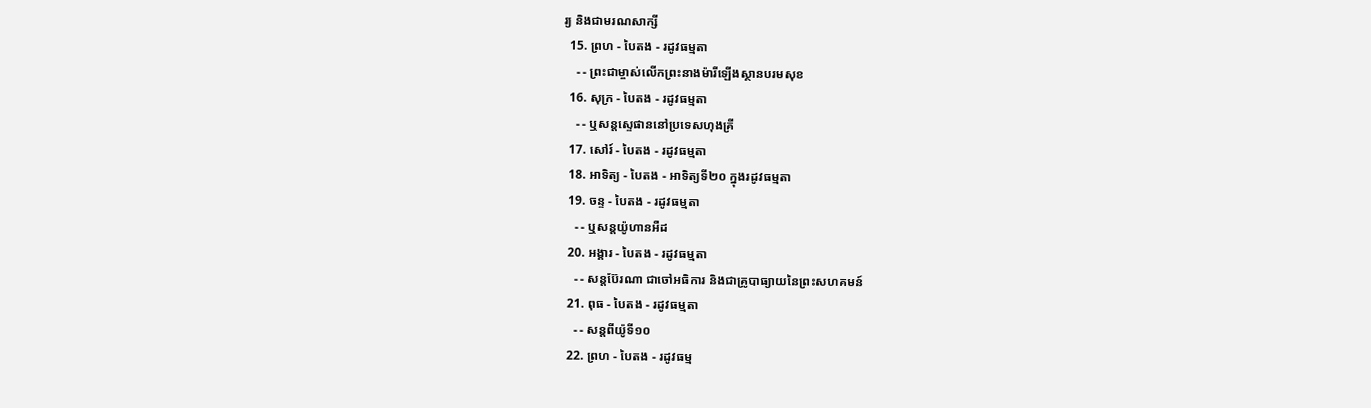រ្យ និងជាមរណសាក្សី
  15. ព្រហ - បៃតង - រដូវធម្មតា
    - - ព្រះជាម្ចាស់លើកព្រះនាងម៉ារីឡើងស្ថានបរមសុខ
  16. សុក្រ - បៃតង - រដូវធម្មតា
    - - ឬសន្តស្ទេផាននៅប្រទេសហុងគ្រី
  17. សៅរ៍ - បៃតង - រដូវធម្មតា
  18. អាទិត្យ - បៃតង - អាទិត្យទី២០ ក្នុងរដូវធម្មតា
  19. ចន្ទ - បៃតង - រដូវធម្មតា
    - - ឬសន្តយ៉ូហានអឺដ
  20. អង្គារ - បៃតង - រដូវធម្មតា
    - - សន្តប៊ែរណា ជាចៅអធិការ និងជាគ្រូបាធ្យាយនៃព្រះសហគមន៍
  21. ពុធ - បៃតង - រដូវធម្មតា
    - - សន្តពីយ៉ូទី១០
  22. ព្រហ - បៃតង - រដូវធម្ម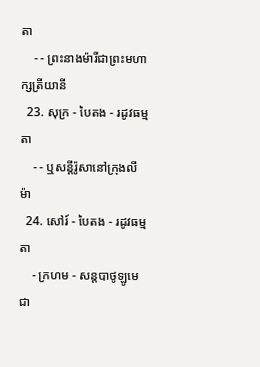តា
    - - ព្រះនាងម៉ារីជាព្រះមហាក្សត្រីយានី
  23. សុក្រ - បៃតង - រដូវធម្មតា
    - - ឬសន្តីរ៉ូសានៅក្រុងលីម៉ា
  24. សៅរ៍ - បៃតង - រដូវធម្មតា
    - ក្រហម - សន្តបាថូឡូមេ ជា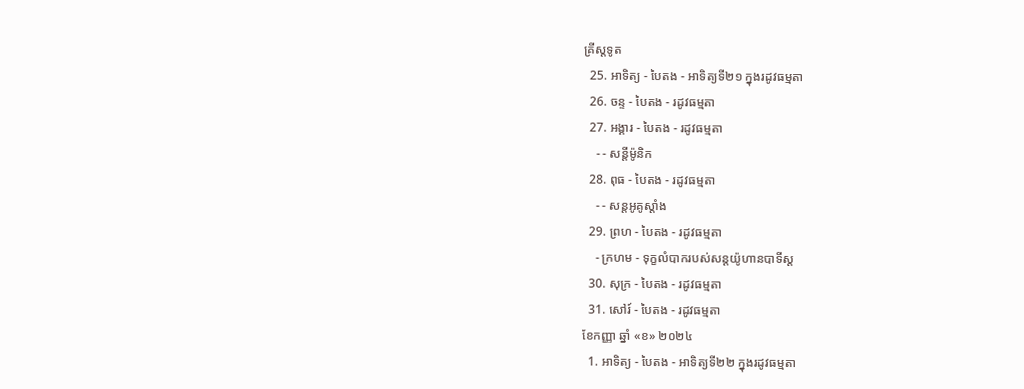គ្រីស្ដទូត
  25. អាទិត្យ - បៃតង - អាទិត្យទី២១ ក្នុងរដូវធម្មតា
  26. ចន្ទ - បៃតង - រដូវធម្មតា
  27. អង្គារ - បៃតង - រដូវធម្មតា
    - - សន្ដីម៉ូនិក
  28. ពុធ - បៃតង - រដូវធម្មតា
    - - សន្តអូគូស្តាំង
  29. ព្រហ - បៃតង - រដូវធម្មតា
    - ក្រហម - ទុក្ខលំបាករបស់សន្តយ៉ូហានបាទីស្ដ
  30. សុក្រ - បៃតង - រដូវធម្មតា
  31. សៅរ៍ - បៃតង - រដូវធម្មតា
ខែកញ្ញា ឆ្នាំ «ខ» ២០២៤
  1. អាទិត្យ - បៃតង - អាទិត្យទី២២ ក្នុងរដូវធម្មតា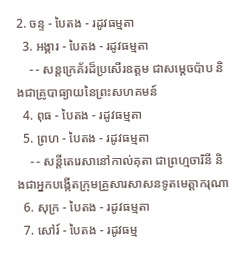2. ចន្ទ - បៃតង - រដូវធម្មតា
  3. អង្គារ - បៃតង - រដូវធម្មតា
    - - សន្តក្រេគ័រដ៏ប្រសើរឧត្តម ជាសម្ដេចប៉ាប និងជាគ្រូបាធ្យាយនៃព្រះសហគមន៍
  4. ពុធ - បៃតង - រដូវធម្មតា
  5. ព្រហ - បៃតង - រដូវធម្មតា
    - - សន្តីតេរេសានៅកាល់គុតា ជាព្រហ្មចារិនី និងជាអ្នកបង្កើតក្រុមគ្រួសារសាសនទូតមេត្ដាករុណា
  6. សុក្រ - បៃតង - រដូវធម្មតា
  7. សៅរ៍ - បៃតង - រដូវធម្ម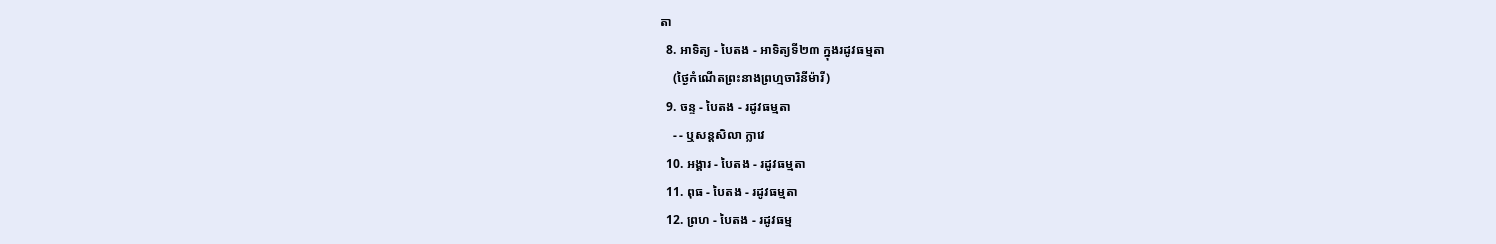តា
  8. អាទិត្យ - បៃតង - អាទិត្យទី២៣ ក្នុងរដូវធម្មតា
    (ថ្ងៃកំណើតព្រះនាងព្រហ្មចារិនីម៉ារី)
  9. ចន្ទ - បៃតង - រដូវធម្មតា
    - - ឬសន្តសិលា ក្លាវេ
  10. អង្គារ - បៃតង - រដូវធម្មតា
  11. ពុធ - បៃតង - រដូវធម្មតា
  12. ព្រហ - បៃតង - រដូវធម្ម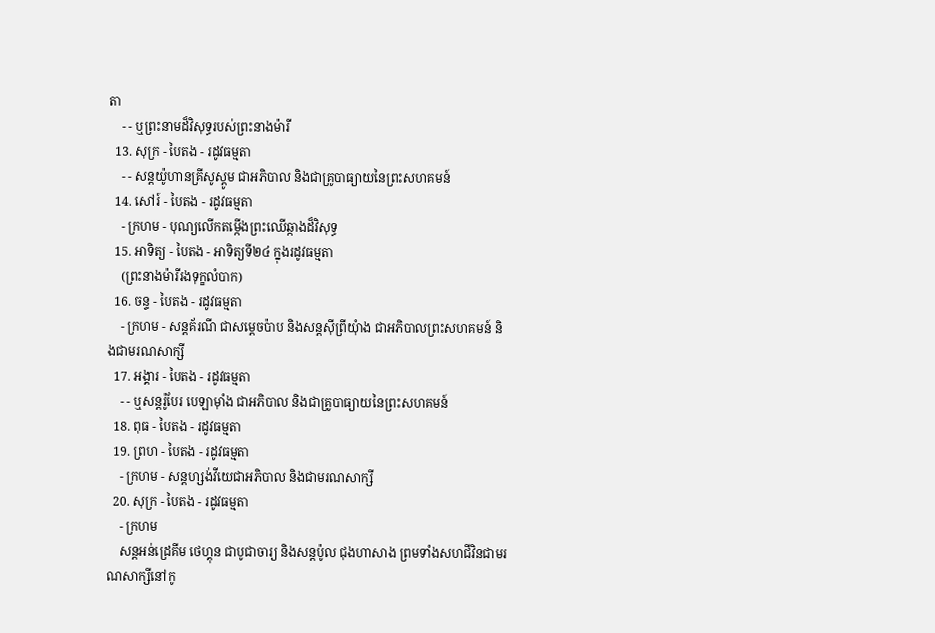តា
    - - ឬព្រះនាមដ៏វិសុទ្ធរបស់ព្រះនាងម៉ារី
  13. សុក្រ - បៃតង - រដូវធម្មតា
    - - សន្តយ៉ូហានគ្រីសូស្តូម ជាអភិបាល និងជាគ្រូបាធ្យាយនៃព្រះសហគមន៍
  14. សៅរ៍ - បៃតង - រដូវធម្មតា
    - ក្រហម - បុណ្យលើកតម្កើងព្រះឈើឆ្កាងដ៏វិសុទ្ធ
  15. អាទិត្យ - បៃតង - អាទិត្យទី២៤ ក្នុងរដូវធម្មតា
    (ព្រះនាងម៉ារីរងទុក្ខលំបាក)
  16. ចន្ទ - បៃតង - រដូវធម្មតា
    - ក្រហម - សន្តគ័រណី ជាសម្ដេចប៉ាប និងសន្តស៊ីព្រីយុំាង ជាអភិបាលព្រះសហគមន៍ និងជាមរណសាក្សី
  17. អង្គារ - បៃតង - រដូវធម្មតា
    - - ឬសន្តរ៉ូបែរ បេឡាម៉ាំង ជាអភិបាល និងជាគ្រូបាធ្យាយនៃព្រះសហគមន៍
  18. ពុធ - បៃតង - រដូវធម្មតា
  19. ព្រហ - បៃតង - រដូវធម្មតា
    - ក្រហម - សន្តហ្សង់វីយេជាអភិបាល និងជាមរណសាក្សី
  20. សុក្រ - បៃតង - រដូវធម្មតា
    - ក្រហម
    សន្តអន់ដ្រេគីម ថេហ្គុន ជាបូជាចារ្យ និងសន្តប៉ូល ជុងហាសាង ព្រមទាំងសហជីវិនជាមរណសាក្សីនៅកូ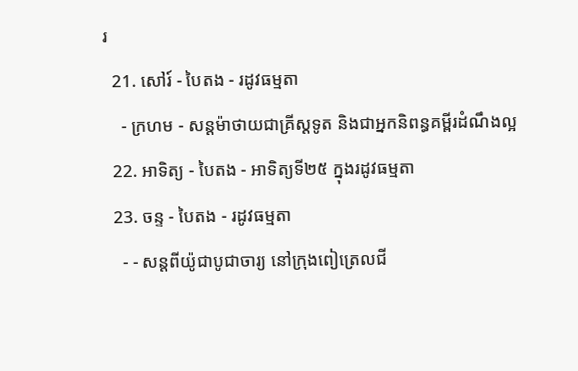រ
  21. សៅរ៍ - បៃតង - រដូវធម្មតា
    - ក្រហម - សន្តម៉ាថាយជាគ្រីស្តទូត និងជាអ្នកនិពន្ធគម្ពីរដំណឹងល្អ
  22. អាទិត្យ - បៃតង - អាទិត្យទី២៥ ក្នុងរដូវធម្មតា
  23. ចន្ទ - បៃតង - រដូវធម្មតា
    - - សន្តពីយ៉ូជាបូជាចារ្យ នៅក្រុងពៀត្រេលជី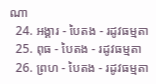ណា
  24. អង្គារ - បៃតង - រដូវធម្មតា
  25. ពុធ - បៃតង - រដូវធម្មតា
  26. ព្រហ - បៃតង - រដូវធម្មតា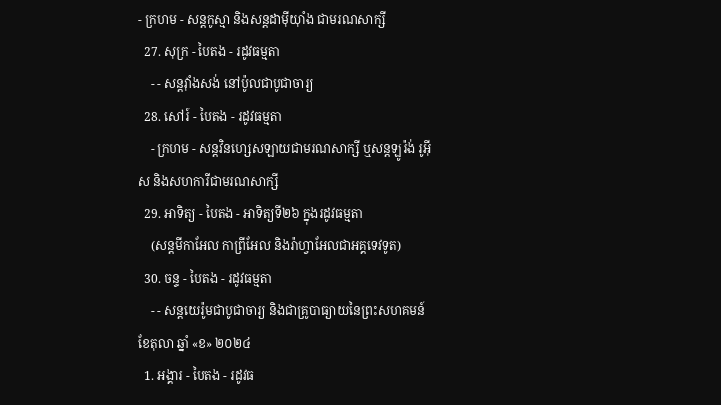- ក្រហម - សន្តកូស្មា និងសន្តដាម៉ីយុាំង ជាមរណសាក្សី
  27. សុក្រ - បៃតង - រដូវធម្មតា
    - - សន្តវុាំងសង់ នៅប៉ូលជាបូជាចារ្យ
  28. សៅរ៍ - បៃតង - រដូវធម្មតា
    - ក្រហម - សន្តវិនហ្សេសឡាយជាមរណសាក្សី ឬសន្តឡូរ៉ង់ រូអ៊ីស និងសហការីជាមរណសាក្សី
  29. អាទិត្យ - បៃតង - អាទិត្យទី២៦ ក្នុងរដូវធម្មតា
    (សន្តមីកាអែល កាព្រីអែល និងរ៉ាហ្វាអែលជាអគ្គទេវទូត)
  30. ចន្ទ - បៃតង - រដូវធម្មតា
    - - សន្ដយេរ៉ូមជាបូជាចារ្យ និងជាគ្រូបាធ្យាយនៃព្រះសហគមន៍
ខែតុលា ឆ្នាំ «ខ» ២០២៤
  1. អង្គារ - បៃតង - រដូវធ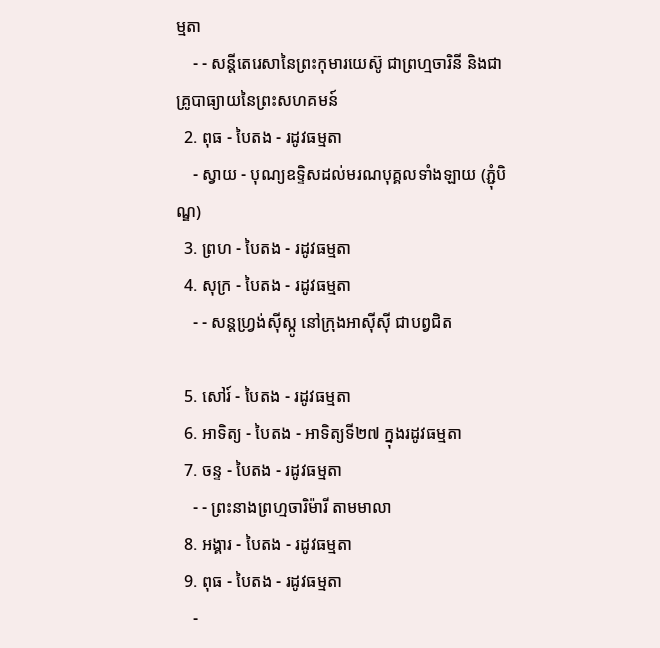ម្មតា
    - - សន្តីតេរេសានៃព្រះកុមារយេស៊ូ ជាព្រហ្មចារិនី និងជាគ្រូបាធ្យាយនៃព្រះសហគមន៍
  2. ពុធ - បៃតង - រដូវធម្មតា
    - ស្វាយ - បុណ្យឧទ្ទិសដល់មរណបុគ្គលទាំងឡាយ (ភ្ជុំបិណ្ឌ)
  3. ព្រហ - បៃតង - រដូវធម្មតា
  4. សុក្រ - បៃតង - រដូវធម្មតា
    - - សន្តហ្វ្រង់ស៊ីស្កូ នៅក្រុងអាស៊ីស៊ី ជាបព្វជិត

  5. សៅរ៍ - បៃតង - រដូវធម្មតា
  6. អាទិត្យ - បៃតង - អាទិត្យទី២៧ ក្នុងរដូវធម្មតា
  7. ចន្ទ - បៃតង - រដូវធម្មតា
    - - ព្រះនាងព្រហ្មចារិម៉ារី តាមមាលា
  8. អង្គារ - បៃតង - រដូវធម្មតា
  9. ពុធ - បៃតង - រដូវធម្មតា
    -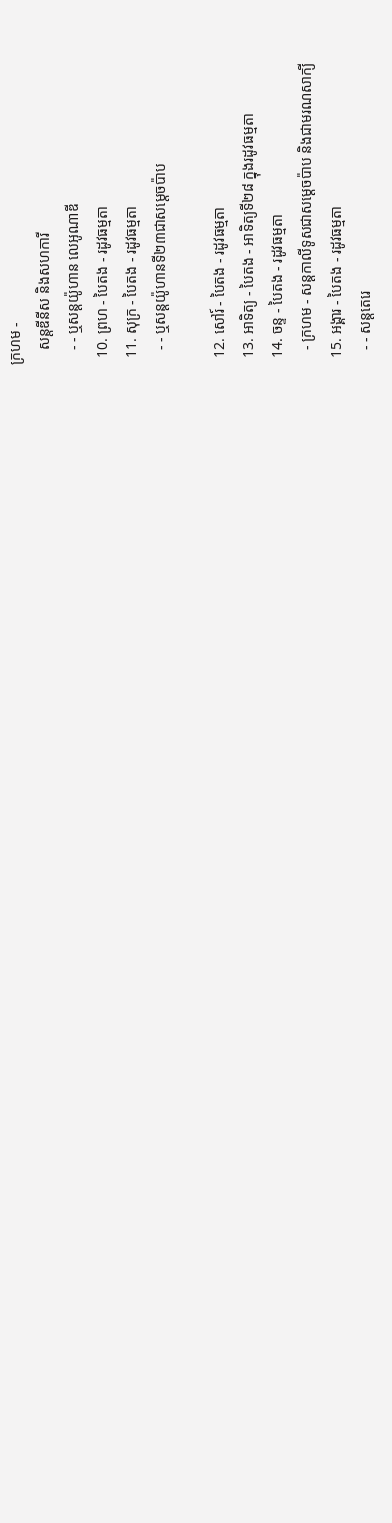ក្រហម -
    សន្តឌីនីស និងសហការី
    - - ឬសន្តយ៉ូហាន លេអូណាឌី
  10. ព្រហ - បៃតង - រដូវធម្មតា
  11. សុក្រ - បៃតង - រដូវធម្មតា
    - - ឬសន្តយ៉ូហានទី២៣ជាសម្តេចប៉ាប

  12. សៅរ៍ - បៃតង - រដូវធម្មតា
  13. អាទិត្យ - បៃតង - អាទិត្យទី២៨ ក្នុងរដូវធម្មតា
  14. ចន្ទ - បៃតង - រដូវធម្មតា
    - ក្រហម - សន្ដកាលីទូសជាសម្ដេចប៉ាប និងជាមរណសាក្យី
  15. អង្គារ - បៃតង - រដូវធម្មតា
    - - សន្តតេរេ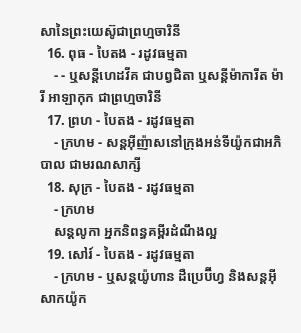សានៃព្រះយេស៊ូជាព្រហ្មចារិនី
  16. ពុធ - បៃតង - រដូវធម្មតា
    - - ឬសន្ដីហេដវីគ ជាបព្វជិតា ឬសន្ដីម៉ាការីត ម៉ារី អាឡាកុក ជាព្រហ្មចារិនី
  17. ព្រហ - បៃតង - រដូវធម្មតា
    - ក្រហម - សន្តអ៊ីញ៉ាសនៅក្រុងអន់ទីយ៉ូកជាអភិបាល ជាមរណសាក្សី
  18. សុក្រ - បៃតង - រដូវធម្មតា
    - ក្រហម
    សន្តលូកា អ្នកនិពន្ធគម្ពីរដំណឹងល្អ
  19. សៅរ៍ - បៃតង - រដូវធម្មតា
    - ក្រហម - ឬសន្ដយ៉ូហាន ដឺប្រេប៊ីហ្វ និងសន្ដអ៊ីសាកយ៉ូក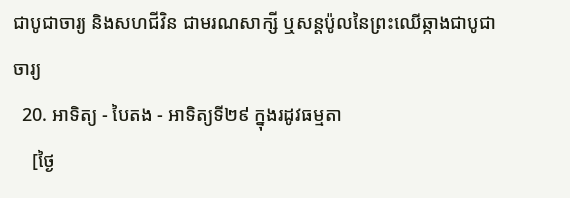ជាបូជាចារ្យ និងសហជីវិន ជាមរណសាក្សី ឬសន្ដប៉ូលនៃព្រះឈើឆ្កាងជាបូជាចារ្យ
  20. អាទិត្យ - បៃតង - អាទិត្យទី២៩ ក្នុងរដូវធម្មតា
    [ថ្ងៃ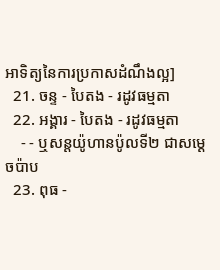អាទិត្យនៃការប្រកាសដំណឹងល្អ]
  21. ចន្ទ - បៃតង - រដូវធម្មតា
  22. អង្គារ - បៃតង - រដូវធម្មតា
    - - ឬសន្តយ៉ូហានប៉ូលទី២ ជាសម្ដេចប៉ាប
  23. ពុធ -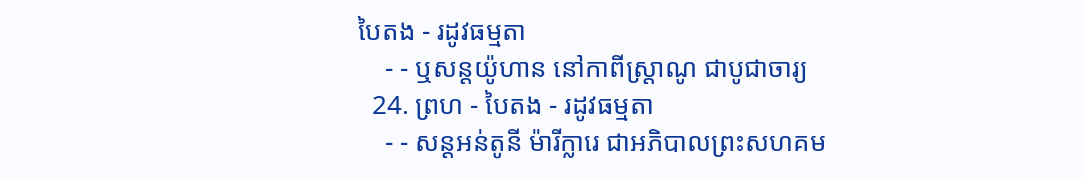បៃតង - រដូវធម្មតា
    - - ឬសន្ដយ៉ូហាន នៅកាពីស្រ្ដាណូ ជាបូជាចារ្យ
  24. ព្រហ - បៃតង - រដូវធម្មតា
    - - សន្តអន់តូនី ម៉ារីក្លារេ ជាអភិបាលព្រះសហគម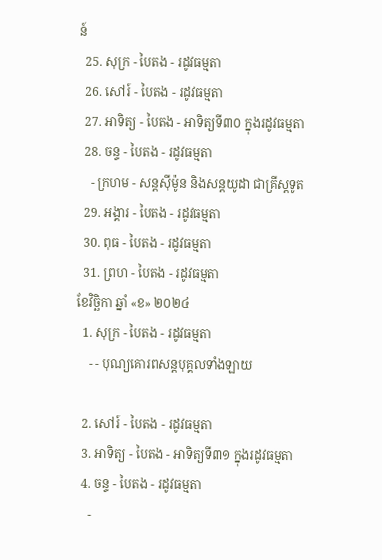ន៍
  25. សុក្រ - បៃតង - រដូវធម្មតា
  26. សៅរ៍ - បៃតង - រដូវធម្មតា
  27. អាទិត្យ - បៃតង - អាទិត្យទី៣០ ក្នុងរដូវធម្មតា
  28. ចន្ទ - បៃតង - រដូវធម្មតា
    - ក្រហម - សន្ដស៊ីម៉ូន និងសន្ដយូដា ជាគ្រីស្ដទូត
  29. អង្គារ - បៃតង - រដូវធម្មតា
  30. ពុធ - បៃតង - រដូវធម្មតា
  31. ព្រហ - បៃតង - រដូវធម្មតា
ខែវិច្ឆិកា ឆ្នាំ «ខ» ២០២៤
  1. សុក្រ - បៃតង - រដូវធម្មតា
    - - បុណ្យគោរពសន្ដបុគ្គលទាំងឡាយ

  2. សៅរ៍ - បៃតង - រដូវធម្មតា
  3. អាទិត្យ - បៃតង - អាទិត្យទី៣១ ក្នុងរដូវធម្មតា
  4. ចន្ទ - បៃតង - រដូវធម្មតា
    -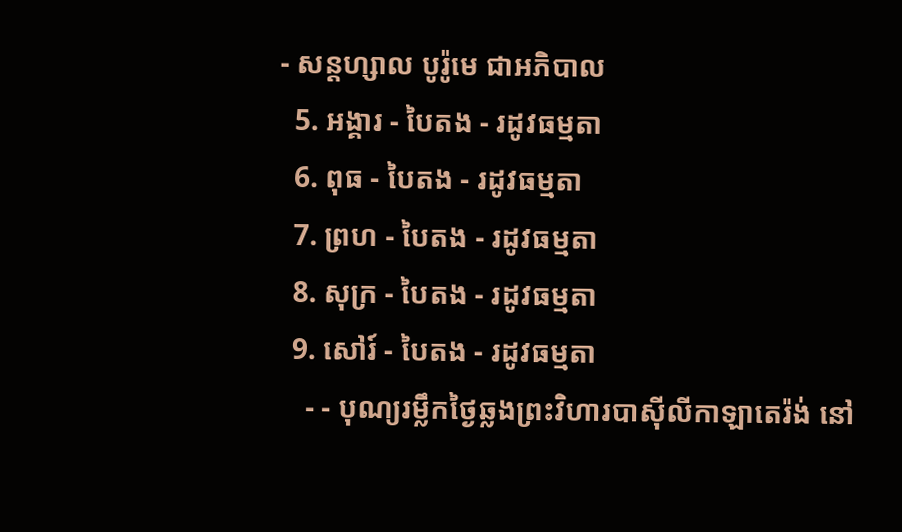- សន្ដហ្សាល បូរ៉ូមេ ជាអភិបាល
  5. អង្គារ - បៃតង - រដូវធម្មតា
  6. ពុធ - បៃតង - រដូវធម្មតា
  7. ព្រហ - បៃតង - រដូវធម្មតា
  8. សុក្រ - បៃតង - រដូវធម្មតា
  9. សៅរ៍ - បៃតង - រដូវធម្មតា
    - - បុណ្យរម្លឹកថ្ងៃឆ្លងព្រះវិហារបាស៊ីលីកាឡាតេរ៉ង់ នៅ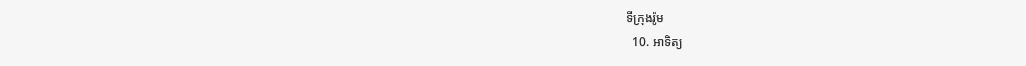ទីក្រុងរ៉ូម
  10. អាទិត្យ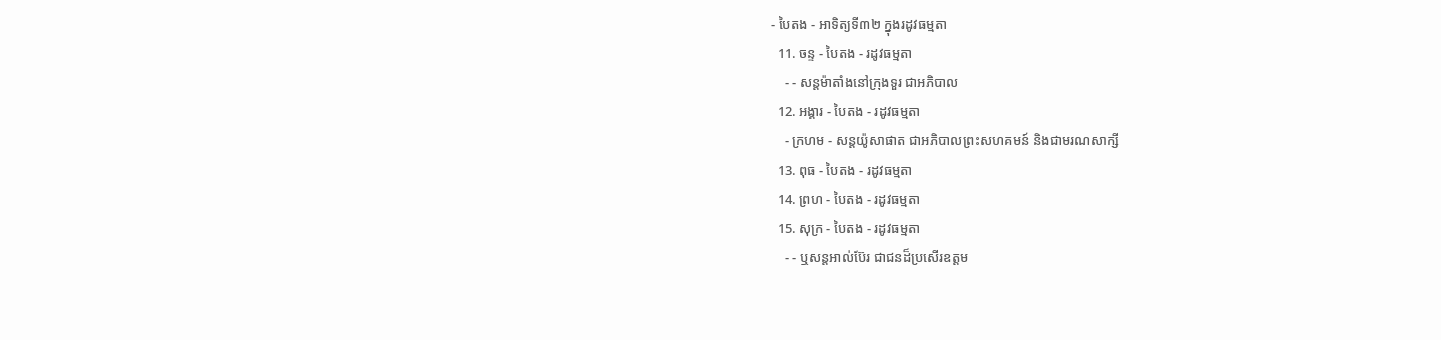- បៃតង - អាទិត្យទី៣២ ក្នុងរដូវធម្មតា
  11. ចន្ទ - បៃតង - រដូវធម្មតា
    - - សន្ដម៉ាតាំងនៅក្រុងទួរ ជាអភិបាល
  12. អង្គារ - បៃតង - រដូវធម្មតា
    - ក្រហម - សន្ដយ៉ូសាផាត ជាអភិបាលព្រះសហគមន៍ និងជាមរណសាក្សី
  13. ពុធ - បៃតង - រដូវធម្មតា
  14. ព្រហ - បៃតង - រដូវធម្មតា
  15. សុក្រ - បៃតង - រដូវធម្មតា
    - - ឬសន្ដអាល់ប៊ែរ ជាជនដ៏ប្រសើរឧត្ដម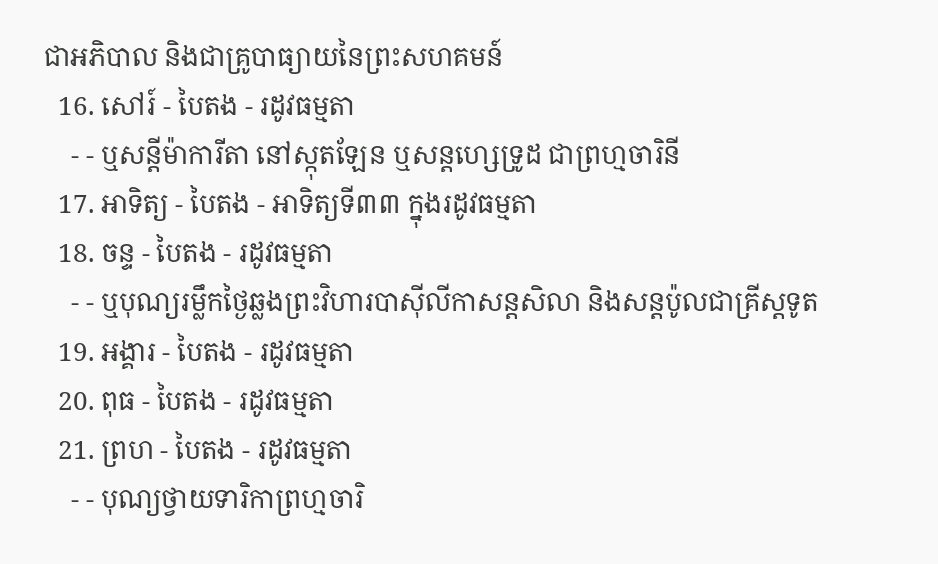ជាអភិបាល និងជាគ្រូបាធ្យាយនៃព្រះសហគមន៍
  16. សៅរ៍ - បៃតង - រដូវធម្មតា
    - - ឬសន្ដីម៉ាការីតា នៅស្កុតឡែន ឬសន្ដហ្សេទ្រូដ ជាព្រហ្មចារិនី
  17. អាទិត្យ - បៃតង - អាទិត្យទី៣៣ ក្នុងរដូវធម្មតា
  18. ចន្ទ - បៃតង - រដូវធម្មតា
    - - ឬបុណ្យរម្លឹកថ្ងៃឆ្លងព្រះវិហារបាស៊ីលីកាសន្ដសិលា និងសន្ដប៉ូលជាគ្រីស្ដទូត
  19. អង្គារ - បៃតង - រដូវធម្មតា
  20. ពុធ - បៃតង - រដូវធម្មតា
  21. ព្រហ - បៃតង - រដូវធម្មតា
    - - បុណ្យថ្វាយទារិកាព្រហ្មចារិ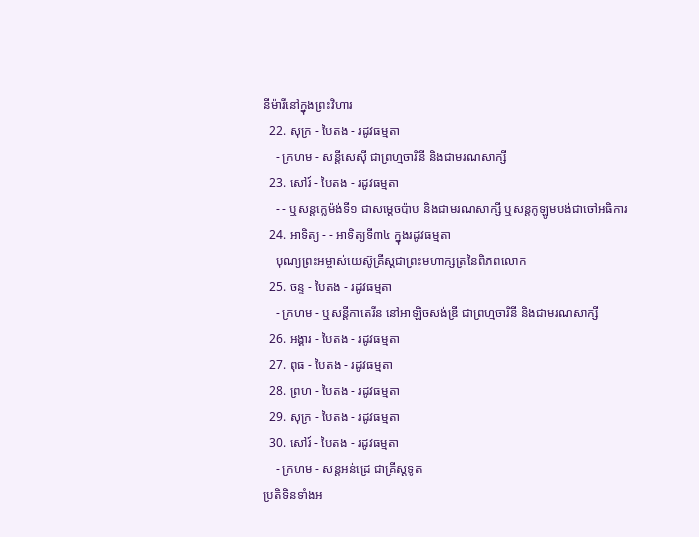នីម៉ារីនៅក្នុងព្រះវិហារ
  22. សុក្រ - បៃតង - រដូវធម្មតា
    - ក្រហម - សន្ដីសេស៊ី ជាព្រហ្មចារិនី និងជាមរណសាក្សី
  23. សៅរ៍ - បៃតង - រដូវធម្មតា
    - - ឬសន្ដក្លេម៉ង់ទី១ ជាសម្ដេចប៉ាប និងជាមរណសាក្សី ឬសន្ដកូឡូមបង់ជាចៅអធិការ
  24. អាទិត្យ - - អាទិត្យទី៣៤ ក្នុងរដូវធម្មតា
    បុណ្យព្រះអម្ចាស់យេស៊ូគ្រីស្ដជាព្រះមហាក្សត្រនៃពិភពលោក
  25. ចន្ទ - បៃតង - រដូវធម្មតា
    - ក្រហម - ឬសន្ដីកាតេរីន នៅអាឡិចសង់ឌ្រី ជាព្រហ្មចារិនី និងជាមរណសាក្សី
  26. អង្គារ - បៃតង - រដូវធម្មតា
  27. ពុធ - បៃតង - រដូវធម្មតា
  28. ព្រហ - បៃតង - រដូវធម្មតា
  29. សុក្រ - បៃតង - រដូវធម្មតា
  30. សៅរ៍ - បៃតង - រដូវធម្មតា
    - ក្រហម - សន្ដអន់ដ្រេ ជាគ្រីស្ដទូត
ប្រតិទិនទាំងអ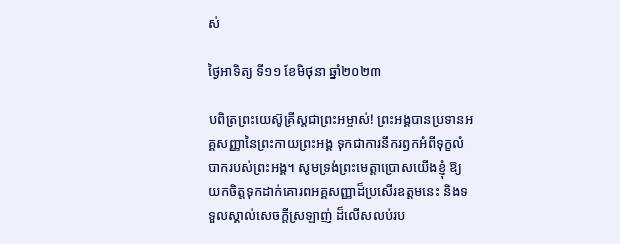ស់

ថ្ងៃអាទិត្យ ទី១១ ខែមិថុនា ឆ្នាំ២០២៣

បពិត្រព្រះយេស៊ូគ្រីស្តជាព្រះអម្ចាស់! ព្រះអង្គបានប្រទានអគ្គសញ្ញានៃព្រះកាយព្រះអង្គ ទុកជាការនឹករឭកអំពីទុក្ខលំបាករបស់ព្រះអង្គ។ សូមទ្រង់ព្រះមេត្តាប្រោសយើងខ្ញុំ ឱ្យយកចិត្តទុកដាក់គោរពអគ្គសញ្ញាដ៏ប្រសើរឧត្តមនេះ និងទទួលស្គាល់សេចក្តីស្រឡាញ់ ដ៏លើសលប់រប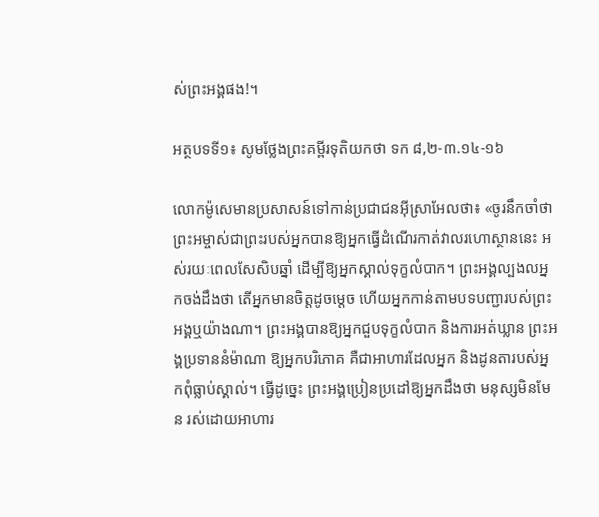ស់ព្រះអង្គផង!។

អត្ថបទទី១៖ សូមថ្លែងព្រះគម្ពីរទុតិយកថា ទក ៨,២-៣.១៤-១៦

លោកម៉ូសេមានប្រសាសន៍ទៅកាន់ប្រជាជនអ៊ីស្រាអែលថា៖ «ចូរនឹកចាំថា ព្រះអម្ចាស់ជាព្រះរបស់អ្នកបានឱ្យអ្នកធ្វើដំណើរកាត់វាលរហោស្ថាននេះ អស់រយៈពេលសែសិបឆ្នាំ ដើម្បីឱ្យអ្នកស្គាល់ទុក្ខលំបាក។ ព្រះអង្គល្បងលអ្នកចង់ដឹងថា តើអ្នកមានចិត្តដូចម្តេច ហើយអ្នកកាន់តាមបទបញ្ជារបស់ព្រះអង្គឬយ៉ាងណា។ ព្រះអង្គបានឱ្យអ្នកជួបទុក្ខលំបាក និងការអត់ឃ្លាន ព្រះអង្គប្រទាននំម៉ាណា ឱ្យអ្នកបរិភោគ គឺជាអាហារដែលអ្នក និងដូនតារបស់អ្នកពុំធ្លាប់ស្គាល់។ ធ្វើដូច្នេះ ព្រះអង្គប្រៀនប្រដៅឱ្យអ្នកដឹងថា មនុស្សមិនមែន រស់ដោយអាហារ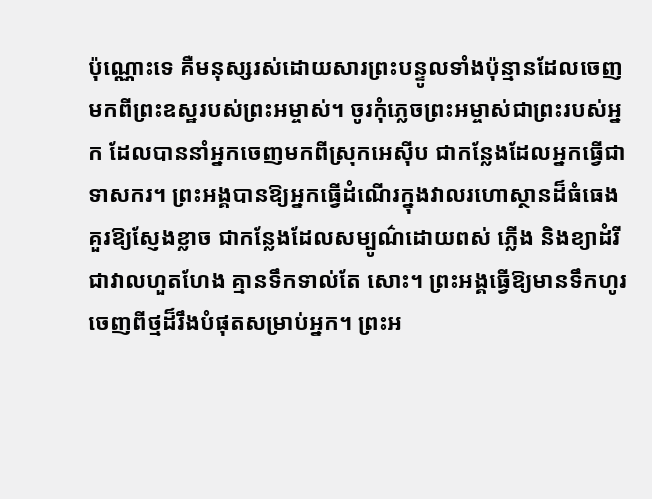ប៉ុណ្ណោះទេ គឺមនុស្សរស់ដោយសារព្រះបន្ទូលទាំងប៉ុន្មានដែលចេញមកពីព្រះឧស្ឋរបស់ព្រះអម្ចាស់។ ចូរកុំភ្លេចព្រះអម្ចាស់ជាព្រះរបស់អ្នក ដែលបាននាំអ្នកចេញមកពីស្រុកអេស៊ីប ជាកន្លែងដែលអ្នកធ្វើជាទាសករ។ ព្រះអង្គបានឱ្យអ្នកធ្វើដំណើរក្នុងវាលរហោស្ថានដ៏ធំធេង គួរឱ្យស្ញែងខ្លាច ជាកន្លែងដែលសម្បូណ៌ដោយពស់ ភ្លើង និងខ្យាដំរី ជាវាលហួតហែង គ្មានទឹកទាល់តែ សោះ។ ព្រះអង្គធ្វើឱ្យមានទឹកហូរចេញពីថ្មដ៏រឹងបំផុតសម្រាប់អ្នក។ ព្រះអ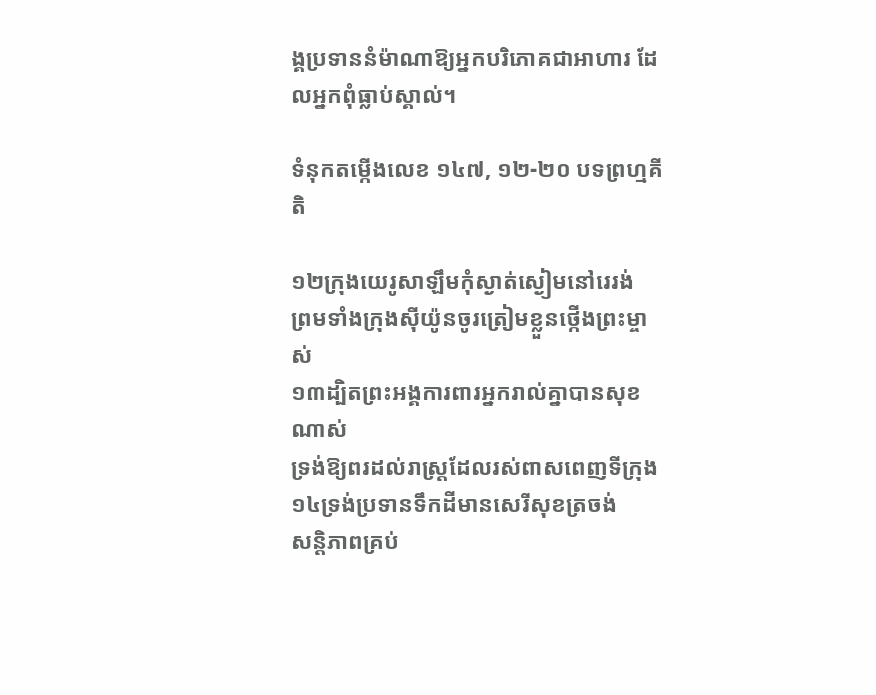ង្គប្រទាននំម៉ាណាឱ្យអ្នកបរិភោគជាអាហារ ដែលអ្នកពុំធ្លាប់ស្គាល់។

ទំនុកតម្កើងលេខ ១៤៧, ១២-២០ បទព្រហ្មគីតិ

១២ក្រុងយេរូសាឡឹមកុំស្ងាត់ស្ងៀមនៅរេរង់
ព្រមទាំងក្រុងស៊ីយ៉ូនចូរត្រៀមខ្លួនថ្កើងព្រះម្ចាស់
១៣ដ្បិតព្រះអង្គការពារអ្នករាល់គ្នាបានសុខណាស់
ទ្រង់ឱ្យពរដល់រាស្ត្រដែលរស់ពាសពេញទីក្រុង
១៤ទ្រង់ប្រទានទឹកដីមានសេរីសុខត្រចង់
សន្តិភាពគ្រប់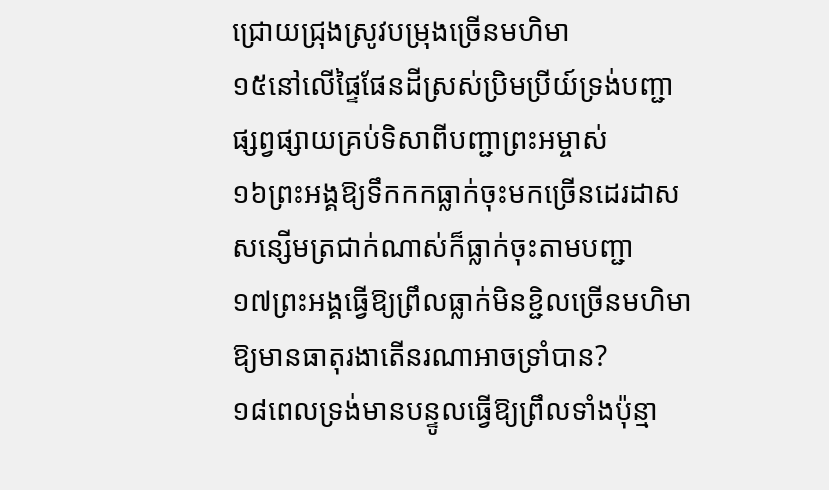ជ្រោយជ្រុងស្រូវបម្រុងច្រើនមហិមា
១៥នៅលើផ្ទៃផែនដីស្រស់ប្រិមប្រីយ៍ទ្រង់បញ្ជា
ផ្សព្វផ្សាយគ្រប់ទិសាពីបញ្ជាព្រះអម្ចាស់
១៦ព្រះអង្គឱ្យទឹកកកធ្លាក់ចុះមកច្រើនដេរដាស
សន្សើមត្រជាក់ណាស់ក៏ធ្លាក់ចុះតាមបញ្ជា
១៧ព្រះអង្គធ្វើឱ្យព្រឹលធ្លាក់មិនខ្ជិលច្រើនមហិមា
ឱ្យមានធាតុរងាតើនរណាអាចទ្រាំបាន?
១៨ពេលទ្រង់មានបន្ទូលធ្វើឱ្យព្រឹលទាំងប៉ុន្មា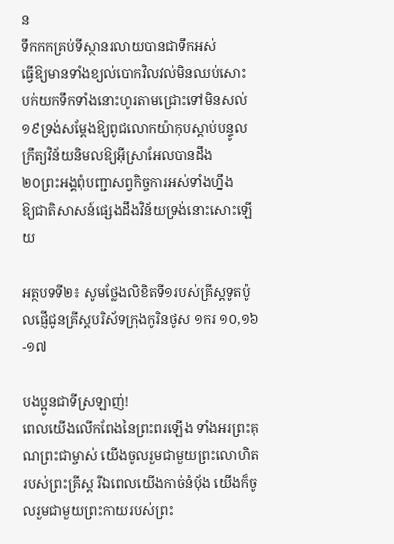ន
ទឹកកកគ្រប់ទីស្ថានរលាយបានជាទឹកអស់
ធ្វើឱ្យមានទាំងខ្យល់បោកវិលវល់មិនឈប់សោះ
បក់យកទឹកទាំងនោះហូរតាមជ្រោះទៅមិនសល់
១៩ទ្រង់សម្តែងឱ្យពូជលោកយ៉ាកុបស្តាប់បន្ទូល
ក្រឹត្យវិន័យនិមលឱ្យអ៊ីស្រាអែលបានដឹង
២០ព្រះអង្គពុំបញ្ជាសព្វកិច្ចការអស់ទាំងហ្នឹង
ឱ្យជាតិសាសន៍ផ្សេងដឹងវិន័យទ្រង់នោះសោះឡើយ

អត្ថបទទី២៖ សូមថ្លែងលិខិតទី១របស់គ្រីស្តទូតប៉ូលផ្ញើជូនគ្រីស្តបរិស័ទក្រុងកូរិនថូស ១ករ ១០,១៦-១៧

បងប្អូនជាទីស្រឡាញ់!
ពេលយើងលើកពែងនៃព្រះពរឡើង ទាំងអរព្រះគុណព្រះជាម្ចាស់ យើងចូលរួមជាមួយព្រះលោហិតរបស់ព្រះគ្រីស្ត រីឯពេលយើងកាច់នំប័ុង យើងក៏ចូលរួមជាមួយព្រះកាយរបស់ព្រះ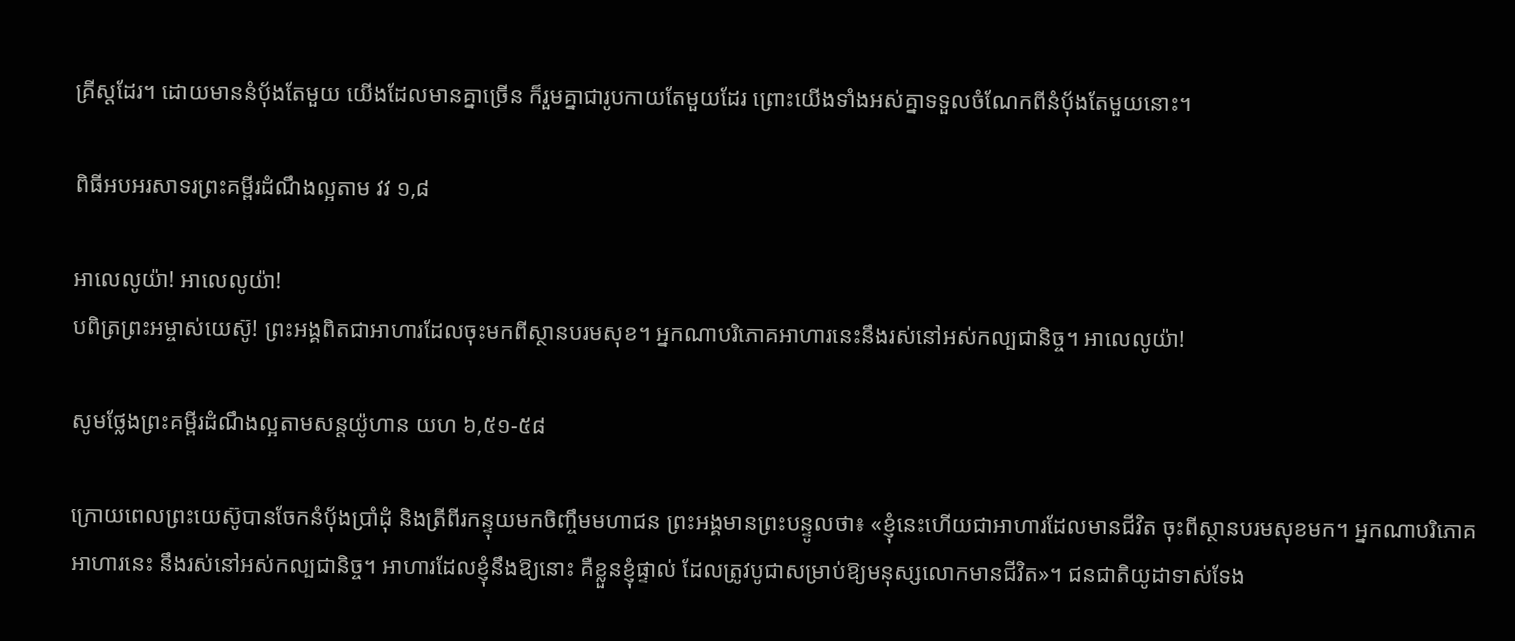គ្រីស្តដែរ។ ដោយមាននំប័ុងតែមួយ យើងដែលមានគ្នាច្រើន ក៏រួមគ្នាជារូបកាយតែមួយដែរ ព្រោះយើងទាំងអស់គ្នាទទួលចំណែកពីនំប័ុងតែមួយនោះ។

ពិធីអបអរសាទរព្រះគម្ពីរដំណឹងល្អតាម វវ ១,៨

អាលេលូយ៉ា! អាលេលូយ៉ា!
បពិត្រព្រះអម្ចាស់យេស៊ូ! ព្រះអង្គពិតជាអាហារដែលចុះមកពីស្ថានបរមសុខ។ អ្នកណាបរិភោគអាហារនេះនឹងរស់នៅអស់កល្បជានិច្ច។ អាលេលូយ៉ា!

សូមថ្លែងព្រះគម្ពីរដំណឹងល្អតាមសន្តយ៉ូហាន យហ ៦,៥១-៥៨

ក្រោយពេលព្រះយេស៊ូបានចែកនំប័ុងប្រាំដុំ និងត្រីពីរកន្ទុយមកចិញ្ចឹមមហាជន ព្រះអង្គមានព្រះបន្ទូលថា៖ «ខ្ញុំនេះហើយជាអាហារដែលមានជីវិត ចុះពីស្ថានបរមសុខមក។ អ្នកណាបរិភោគអាហារនេះ នឹងរស់នៅអស់កល្បជានិច្ច។ អាហារដែលខ្ញុំនឹងឱ្យនោះ គឺខ្លួនខ្ញុំផ្ទាល់ ដែលត្រូវបូជាសម្រាប់ឱ្យមនុស្សលោកមានជីវិត»។ ជនជាតិយូដាទាស់ទែង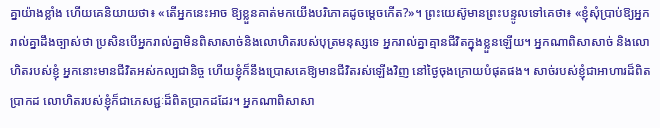គ្នាយ៉ាងខ្លាំង ហើយគេនិយាយថា៖ «តើអ្នកនេះអាច ឱ្យខ្លួនគាត់មកយើងបរិភោគដូចម្តេចកើត?»។ ព្រះយេស៊ូមានព្រះបន្ទូលទៅគេថា៖ «ខ្ញុំសុំប្រាប់ឱ្យអ្នករាល់គ្នាដឹងច្បាស់ថា ប្រសិនបើអ្នករាល់គ្នាមិនពិសាសាច់និងលោហិតរបស់បុត្រមនុស្សទេ អ្នករាល់គ្នាគ្មានជីវិតក្នុងខ្លួនឡើយ។ អ្នកណាពិសាសាច់ និងលោហិតរបស់ខ្ញុំ អ្នកនោះមានជីវិតអស់កល្បជានិច្ច ហើយខ្ញុំក៏នឹងប្រោសគេឱ្យមានជីវិតរស់ឡើងវិញ នៅថ្ងៃចុងក្រោយបំផុតផង។ សាច់របស់ខ្ញុំជាអាហារដ៏ពិតប្រាកដ លោហិតរបស់ខ្ញុំក៏ជាភេសជ្ជៈដ៏ពិតប្រាកដដែរ។ អ្នកណាពិសាសា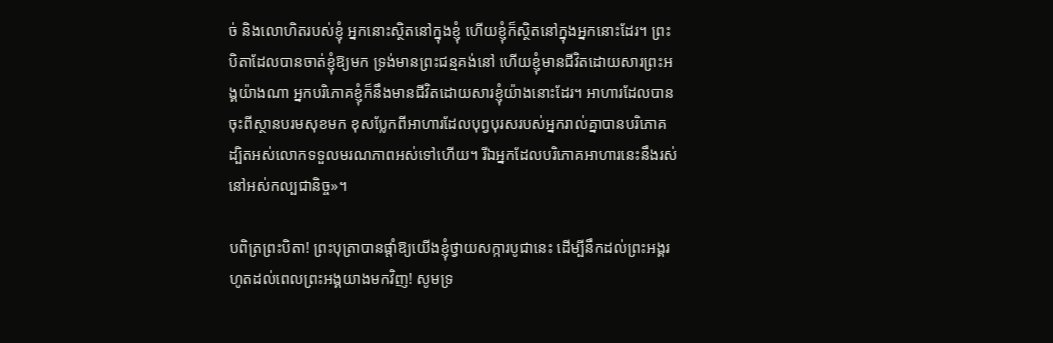ច់ និងលោហិតរបស់ខ្ញុំ អ្នកនោះស្ថិតនៅក្នុងខ្ញុំ ហើយខ្ញុំក៏ស្ថិតនៅក្នុងអ្នកនោះដែរ។ ព្រះបិតាដែលបានចាត់ខ្ញុំឱ្យមក ទ្រង់មានព្រះជន្មគង់នៅ ហើយខ្ញុំមានជីវិតដោយសារព្រះអង្គយ៉ាងណា អ្នកបរិភោគខ្ញុំក៏នឹងមានជីវិតដោយសារខ្ញុំយ៉ាងនោះដែរ។ អាហារដែលបានចុះពីស្ថានបរមសុខមក ខុសប្លែកពីអាហារដែលបុព្វបុរសរបស់អ្នករាល់គ្នាបានបរិភោគ ដ្បិតអស់លោកទទួលមរណភាពអស់ទៅហើយ។ រីឯអ្នកដែលបរិភោគអាហារនេះនឹងរស់នៅអស់កល្បជានិច្ច»។

បពិត្រព្រះបិតា! ព្រះបុត្រាបានផ្តាំឱ្យយើងខ្ញុំថ្វាយសក្ការបូជានេះ ដើម្បីនឹកដល់ព្រះអង្គរហូតដល់ពេលព្រះអង្គយាងមកវិញ! សូមទ្រ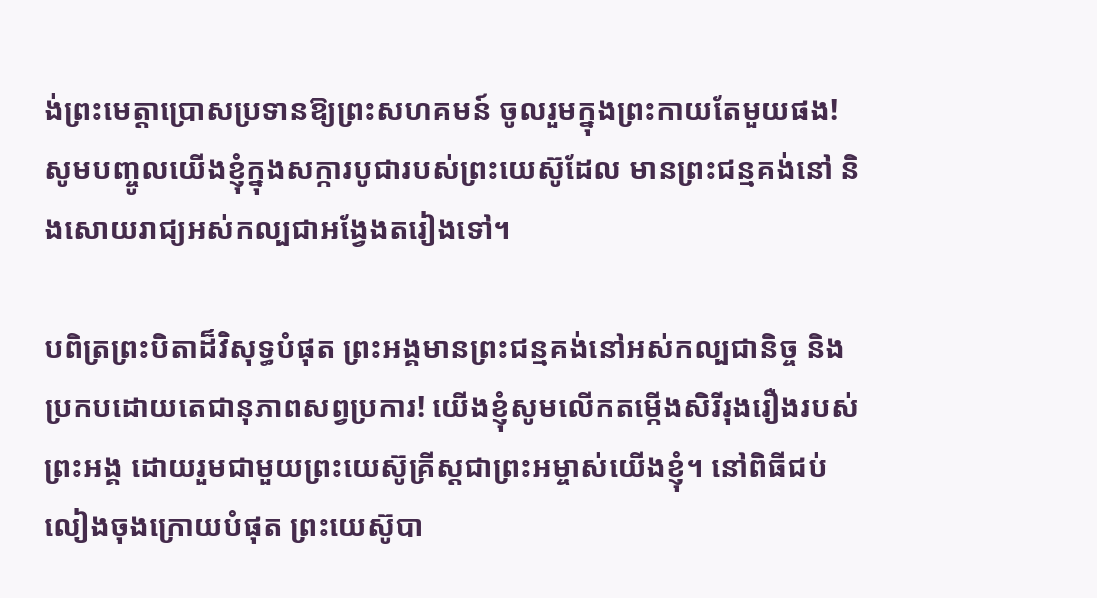ង់ព្រះមេត្តាប្រោសប្រទានឱ្យព្រះសហគមន៍ ចូលរួមក្នុងព្រះកាយតែមួយផង! សូមបញ្ចូលយើងខ្ញុំក្នុងសក្ការបូជារបស់ព្រះយេស៊ូដែល មានព្រះជន្មគង់នៅ និងសោយរាជ្យអស់កល្បជាអង្វែងតរៀងទៅ។

បពិត្រព្រះបិតាដ៏វិសុទ្ធបំផុត ព្រះអង្គមានព្រះជន្មគង់នៅអស់កល្បជានិច្ច និងប្រកបដោយតេជានុភាពសព្វប្រការ! យើងខ្ញុំសូមលើកតម្កើងសិរីរុងរឿងរបស់ព្រះអង្គ ដោយរួមជាមួយព្រះយេស៊ូគ្រីស្តជាព្រះអម្ចាស់យើងខ្ញុំ។ នៅពិធីជប់លៀងចុងក្រោយបំផុត ព្រះយេស៊ូបា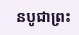នបូជាព្រះ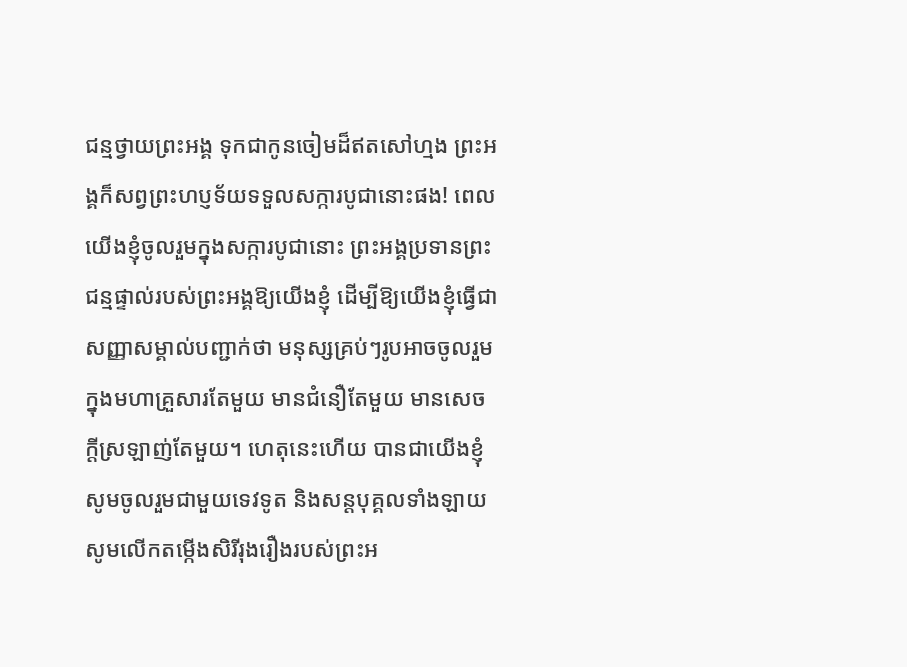ជន្មថ្វាយព្រះអង្គ ទុកជាកូនចៀមដ៏ឥតសៅហ្មង ព្រះអង្គក៏សព្វព្រះហប្ញទ័យទទួលសក្ការបូជានោះផង! ពេលយើងខ្ញុំចូលរួមក្នុងសក្ការបូជានោះ ព្រះអង្គប្រទានព្រះជន្មផ្ទាល់របស់ព្រះអង្គឱ្យយើងខ្ញុំ ដើម្បីឱ្យយើងខ្ញុំធ្វើជាសញ្ញាសម្គាល់បញ្ជាក់ថា មនុស្សគ្រប់ៗរូបអាចចូលរួមក្នុងមហាគ្រួសារតែមួយ មានជំនឿតែមួយ មានសេចក្តីស្រឡាញ់តែមួយ។ ហេតុនេះហើយ បានជាយើងខ្ញុំសូមចូលរួមជាមួយទេវទូត និងសន្តបុគ្គលទាំងឡាយ សូមលើកតម្កើងសិរីរុងរឿងរបស់ព្រះអ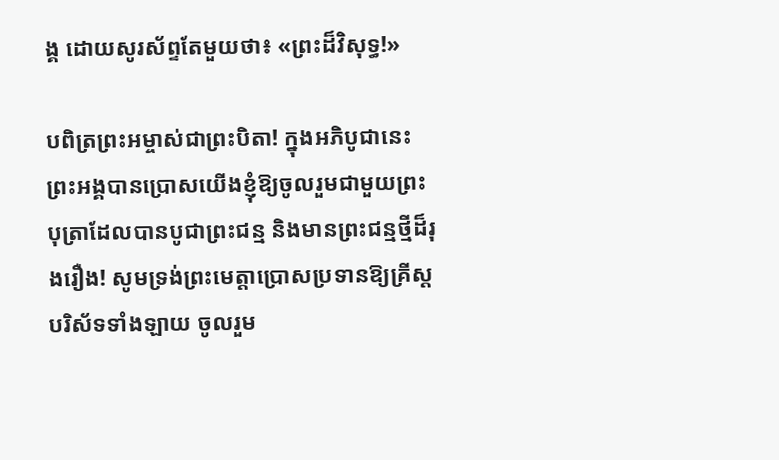ង្គ ដោយសូរស័ព្ទតែមួយថា៖ «ព្រះដ៏វិសុទ្ធ!»

បពិត្រព្រះអម្ចាស់ជាព្រះបិតា! ក្នុងអភិបូជានេះ ព្រះអង្គបានប្រោសយើងខ្ញុំឱ្យចូលរួមជាមួយព្រះបុត្រាដែលបានបូជាព្រះជន្ម និងមានព្រះជន្មថ្មីដ៏រុងរឿង! សូមទ្រង់ព្រះមេត្តាប្រោសប្រទានឱ្យគ្រីស្តបរិស័ទទាំងឡាយ ចូលរួម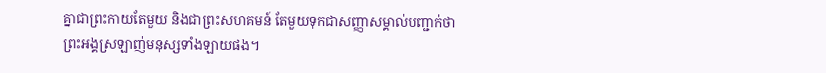គ្នាជាព្រះកាយតែមួយ និងជាព្រះសហគមន៍ តែមួយទុកជាសញ្ញាសម្គាល់បញ្ជាក់ថា ព្រះអង្គស្រឡាញ់មនុស្សទាំងឡាយផង។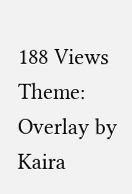188 Views
Theme: Overlay by Kaira